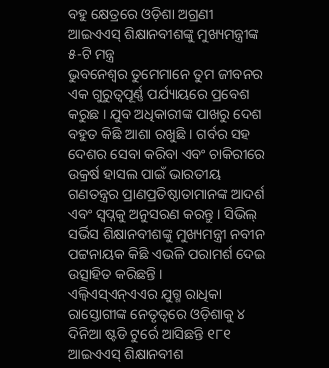ବହୁ କ୍ଷେତ୍ରରେ ଓଡ଼ିଶା ଅଗ୍ରଣୀ
ଆଇଏଏସ୍ ଶିକ୍ଷାନବୀଶଙ୍କୁ ମୁଖ୍ୟମନ୍ତ୍ରୀଙ୍କ ୫-ଟି ମନ୍ତ୍ର
ଭୁବନେଶ୍ୱର ତୁମେମାନେ ତୁମ ଜୀବନର ଏକ ଗୁରୁତ୍ୱପୂର୍ଣ୍ଣ ପର୍ଯ୍ୟାୟରେ ପ୍ରବେଶ କରୁଛ । ଯୁବ ଅଧିକାରୀଙ୍କ ପାଖରୁ ଦେଶ ବହୁତ କିଛି ଆଶା ରଖୁଛି । ଗର୍ବର ସହ ଦେଶର ସେବା କରିବା ଏବଂ ଚାକିରୀରେ ଉକ୍ରର୍ଷ ହାସଲ ପାଇଁ ଭାରତୀୟ ଗଣତନ୍ତ୍ରର ପ୍ରାଣପ୍ରତିଷ୍ଠାତାମାନଙ୍କ ଆଦର୍ଶ ଏବଂ ସ୍ୱପ୍ନକୁ ଅନୁସରଣ କରନ୍ତୁ । ସିଭିଲ୍ ସର୍ଭିସ ଶିକ୍ଷାନବୀଶଙ୍କୁ ମୁଖ୍ୟମନ୍ତ୍ରୀ ନବୀନ ପଟ୍ଟନାୟକ କିଛି ଏଭଳି ପରାମର୍ଶ ଦେଇ ଉତ୍ସାହିତ କରିଛନ୍ତି ।
ଏଲ୍ବିଏସ୍ଏନ୍ଏଏର ଯୁଗ୍ମ ରାଧିକା ରାସ୍ତୋଗୀଙ୍କ ନେତୃତ୍ୱରେ ଓଡ଼ିଶାକୁ ୪ ଦିନିଆ ଷ୍ଟଡି ଟୁର୍ରେ ଆସିଛନ୍ତି ୧୮୧ ଆଇଏଏସ୍ ଶିକ୍ଷାନବୀଶ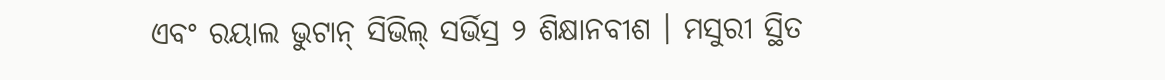ଏବଂ ରୟାଲ ଭୁଟାନ୍ ସିଭିଲ୍ ସର୍ଭିସ୍ର ୨ ଶିକ୍ଷାନବୀଶ । ମସୁରୀ ସ୍ଥିତ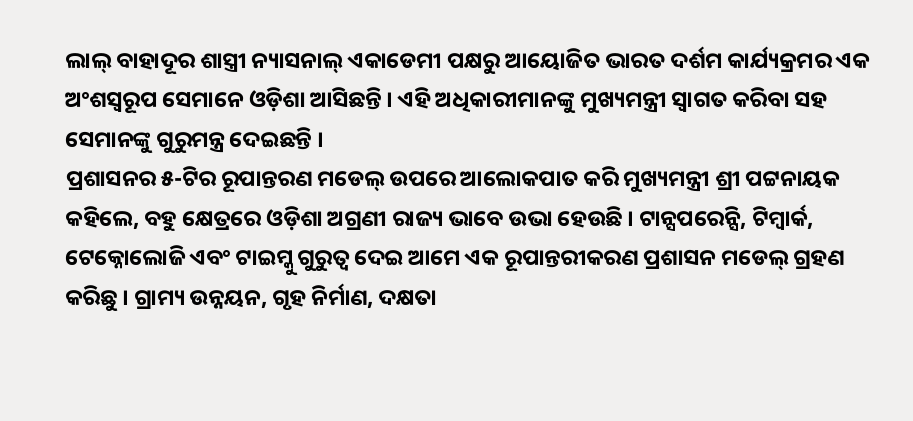ଲାଲ୍ ବାହାଦୂର ଶାସ୍ତ୍ରୀ ନ୍ୟାସନାଲ୍ ଏକାଡେମୀ ପକ୍ଷରୁ ଆୟୋଜିତ ଭାରତ ଦର୍ଶମ କାର୍ଯ୍ୟକ୍ରମର ଏକ ଅଂଶସ୍ୱରୂପ ସେମାନେ ଓଡ଼ିଶା ଆସିଛନ୍ତି । ଏହି ଅଧିକାରୀମାନଙ୍କୁ ମୁଖ୍ୟମନ୍ତ୍ରୀ ସ୍ୱାଗତ କରିବା ସହ ସେମାନଙ୍କୁ ଗୁରୁମନ୍ତ୍ର ଦେଇଛନ୍ତି ।
ପ୍ରଶାସନର ୫-ଟିର ରୂପାନ୍ତରଣ ମଡେଲ୍ ଉପରେ ଆଲୋକପାତ କରି ମୁଖ୍ୟମନ୍ତ୍ରୀ ଶ୍ରୀ ପଟ୍ଟନାୟକ କହିଲେ, ବହୁ କ୍ଷେତ୍ରରେ ଓଡ଼ିଶା ଅଗ୍ରଣୀ ରାଜ୍ୟ ଭାବେ ଉଭା ହେଉଛି । ଟାନ୍ସପରେନ୍ସି, ଟିମ୍ୱାର୍କ, ଟେକ୍ନୋଲୋଜି ଏବଂ ଟାଇମ୍କୁ ଗୁରୁତ୍ୱ ଦେଇ ଆମେ ଏକ ରୂପାନ୍ତରୀକରଣ ପ୍ରଶାସନ ମଡେଲ୍ ଗ୍ରହଣ କରିଛୁ । ଗ୍ରାମ୍ୟ ଉନ୍ନୟନ, ଗୃହ ନିର୍ମାଣ, ଦକ୍ଷତା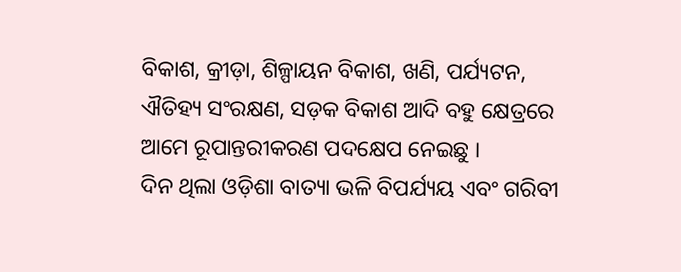ବିକାଶ, କ୍ରୀଡ଼ା, ଶିଳ୍ପାୟନ ବିକାଶ, ଖଣି, ପର୍ଯ୍ୟଟନ, ଐତିହ୍ୟ ସଂରକ୍ଷଣ, ସଡ଼କ ବିକାଶ ଆଦି ବହୁ କ୍ଷେତ୍ରରେ ଆମେ ରୂପାନ୍ତରୀକରଣ ପଦକ୍ଷେପ ନେଇଛୁ ।
ଦିନ ଥିଲା ଓଡ଼ିଶା ବାତ୍ୟା ଭଳି ବିପର୍ଯ୍ୟୟ ଏବଂ ଗରିବୀ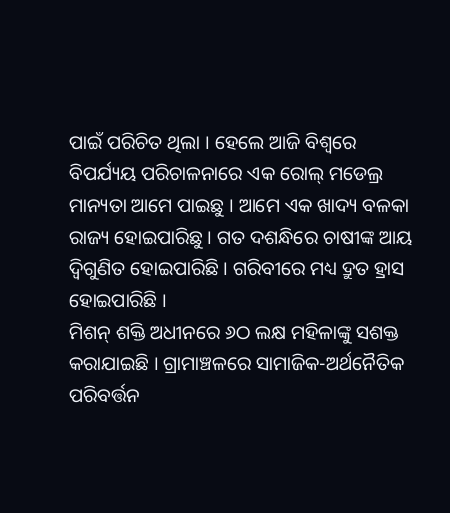ପାଇଁ ପରିଚିତ ଥିଲା । ହେଲେ ଆଜି ବିଶ୍ୱରେ ବିପର୍ଯ୍ୟୟ ପରିଚାଳନାରେ ଏକ ରୋଲ୍ ମଡେଲ୍ର ମାନ୍ୟତା ଆମେ ପାଇଛୁ । ଆମେ ଏକ ଖାଦ୍ୟ ବଳକା ରାଜ୍ୟ ହୋଇପାରିଛୁ । ଗତ ଦଶନ୍ଧିରେ ଚାଷୀଙ୍କ ଆୟ ଦ୍ୱିଗୁଣିତ ହୋଇପାରିଛି । ଗରିବୀରେ ମଧ୍ୟ ଦ୍ରୁତ ହ୍ରାସ ହୋଇପାରିଛି ।
ମିଶନ୍ ଶକ୍ତି ଅଧୀନରେ ୬ଠ ଲକ୍ଷ ମହିଳାଙ୍କୁ ସଶକ୍ତ କରାଯାଇଛି । ଗ୍ରାମାଞ୍ଚଳରେ ସାମାଜିକ-ଅର୍ଥନୈତିକ ପରିବର୍ତ୍ତନ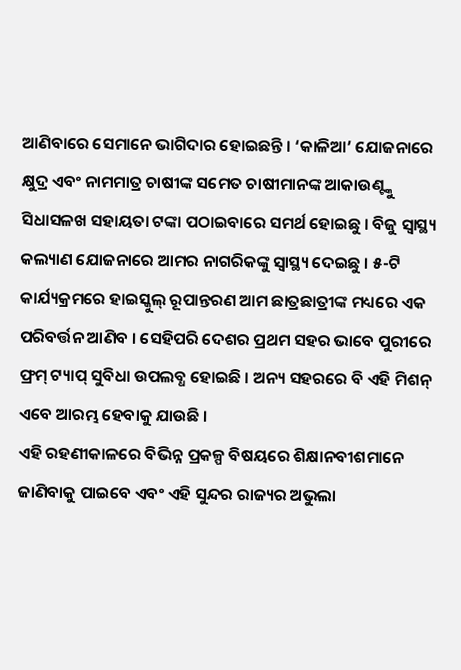ଆଣିବାରେ ସେମାନେ ଭାଗିଦାର ହୋଇଛନ୍ତି । ‘କାଳିଆ’ ଯୋଜନାରେ କ୍ଷୁଦ୍ର ଏବଂ ନାମମାତ୍ର ଚାଷୀଙ୍କ ସମେତ ଚାଷୀମାନଙ୍କ ଆକାଉଣ୍ଟ୍କୁ ସିଧାସଳଖ ସହାୟତା ଟଙ୍କା ପଠାଇବାରେ ସମର୍ଥ ହୋଇଛୁ । ବିଜୁ ସ୍ୱାସ୍ଥ୍ୟ କଲ୍ୟାଣ ଯୋଜନାରେ ଆମର ନାଗରିକଙ୍କୁ ସ୍ୱାସ୍ଥ୍ୟ ଦେଇଛୁ । ୫-ଟି କାର୍ଯ୍ୟକ୍ରମରେ ହାଇସ୍କୁଲ୍ ରୂପାନ୍ତରଣ ଆମ ଛାତ୍ରଛାତ୍ରୀଙ୍କ ମଧ୍ୟରେ ଏକ ପରିବର୍ତ୍ତନ ଆଣିବ । ସେହିପରି ଦେଶର ପ୍ରଥମ ସହର ଭାବେ ପୁରୀରେ ଫ୍ରମ୍ ଟ୍ୟାପ୍ ସୁବିଧା ଉପଲବ୍ଧ ହୋଇଛି । ଅନ୍ୟ ସହରରେ ବି ଏହି ମିଶନ୍ ଏବେ ଆରମ୍ଭ ହେବାକୁ ଯାଉଛି ।
ଏହି ରହଣୀକାଳରେ ବିଭିନ୍ନ ପ୍ରକଳ୍ପ ବିଷୟରେ ଶିକ୍ଷାନବୀଶମାନେ ଜାଣିବାକୁ ପାଇବେ ଏବଂ ଏହି ସୁନ୍ଦର ରାଜ୍ୟର ଅଭୁଲା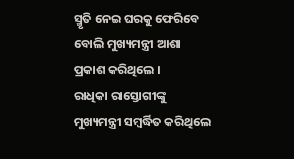ସ୍ମୃତି ନେଇ ଘରକୁ ଫେରିବେ ବୋଲି ମୁଖ୍ୟମନ୍ତ୍ରୀ ଆଶା ପ୍ରକାଶ କରିଥିଲେ ।
ରାଧିକା ରାସ୍ତୋଗୀଙ୍କୁ ମୁଖ୍ୟମନ୍ତ୍ରୀ ସମ୍ବର୍ଦ୍ଧିତ କରିଥିଲେ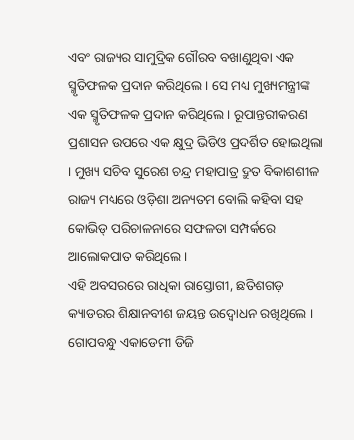ଏବଂ ରାଜ୍ୟର ସାମୁଦ୍ରିକ ଗୌରବ ବଖାଣୁଥିବା ଏକ ସ୍ମୃତିଫଳକ ପ୍ରଦାନ କରିଥିଲେ । ସେ ମଧ୍ୟ ମୁଖ୍ୟମନ୍ତ୍ରୀଙ୍କ ଏକ ସ୍ମୃତିଫଳକ ପ୍ରଦାନ କରିଥିଲେ । ରୂପାନ୍ତରୀକରଣ ପ୍ରଶାସନ ଉପରେ ଏକ କ୍ଷୁଦ୍ର ଭିଡିଓ ପ୍ରଦର୍ଶିତ ହୋଇଥିଲା । ମୁଖ୍ୟ ସଚିବ ସୁରେଶ ଚନ୍ଦ୍ର ମହାପାତ୍ର ଦ୍ରୁତ ବିକାଶଶୀଳ ରାଜ୍ୟ ମଧ୍ୟରେ ଓଡ଼ିଶା ଅନ୍ୟତମ ବୋଲି କହିବା ସହ କୋଭିଡ୍ ପରିଚାଳନାରେ ସଫଳତା ସମ୍ପର୍କରେ ଆଲୋକପାତ କରିଥିଲେ ।
ଏହି ଅବସରରେ ରାଧିକା ରାସ୍ତୋଗୀ, ଛତିଶଗଡ଼ କ୍ୟାଡରର ଶିକ୍ଷାନବୀଶ ଜୟନ୍ତ ଉଦ୍ବୋଧନ ରଖିଥିଲେ । ଗୋପବନ୍ଧୁ ଏକାଡେମୀ ଡିଜି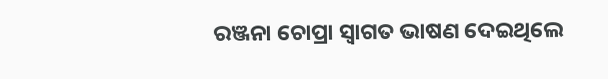ରଞ୍ଜନା ଚୋପ୍ରା ସ୍ୱାଗତ ଭାଷଣ ଦେଇଥିଲେ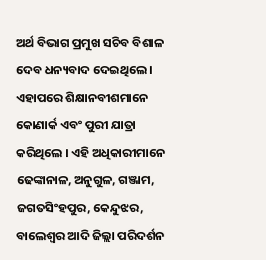ଅର୍ଥ ବିଭାଗ ପ୍ରମୁଖ ସଚିବ ବିଶାଳ ଦେବ ଧନ୍ୟବାଦ ଦେଇଥିଲେ । ଏହାପରେ ଶିକ୍ଷାନବୀଶମାନେ କୋଣାର୍କ ଏବଂ ପୁରୀ ଯାତ୍ରା କରିଥିଲେ । ଏହି ଅଧିକାରୀମାନେ ଢେଙ୍କାନାଳ, ଅନୁଗୁଳ, ଗଞ୍ଜାମ, ଜଗତସିଂହପୁର, କେନ୍ଦୁଝର, ବାଲେଶ୍ୱର ଆଦି ଜିଲ୍ଲା ପରିଦର୍ଶନ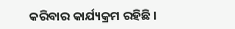କରିବାର କାର୍ଯ୍ୟକ୍ରମ ରହିଛି ।